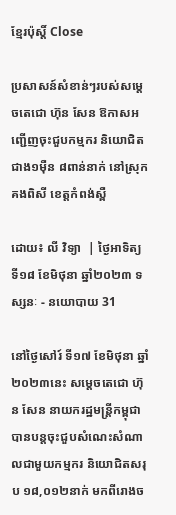ខ្មែរប៉ុស្ដិ៍ Close

ប្រសាសន៍សំខាន់ៗរបស់សម្តេចតេជោ ហ៊ុន សែន ឱកាសអញ្ជើញចុះជួបកម្មករ និយោជិត ជាង១ម៉ឺន ៨ពាន់នាក់ នៅស្រុកគងពិសី ខេត្តកំពង់ស្ពឺ

ដោយ៖ លី វិទ្យា  | ថ្ងៃអាទិត្យ ទី១៨ ខែមិថុនា ឆ្នាំ២០២៣ ទស្សនៈ - នយោបាយ 31

នៅថ្ងៃសៅរ៍ ទី១៧ ខែមិថុនា ឆ្នាំ២០២៣នេះ សម្តេចតេជោ ហ៊ុន សែន នាយករដ្ឋមន្ត្រីកម្ពុជា បានបន្តចុះជួបសំណេះសំណាលជាមួយកម្មករ និយោជិតសរុប ១៨,០១២នាក់ មកពីរោងច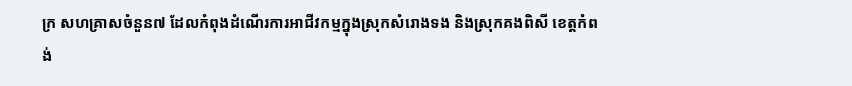ក្រ សហគ្រាសចំនួន៧ ដែលកំពុងដំណើរការអាជីវកម្មក្នុងស្រុកសំរោងទង និងស្រុកគងពិសី ខេត្តកំពង់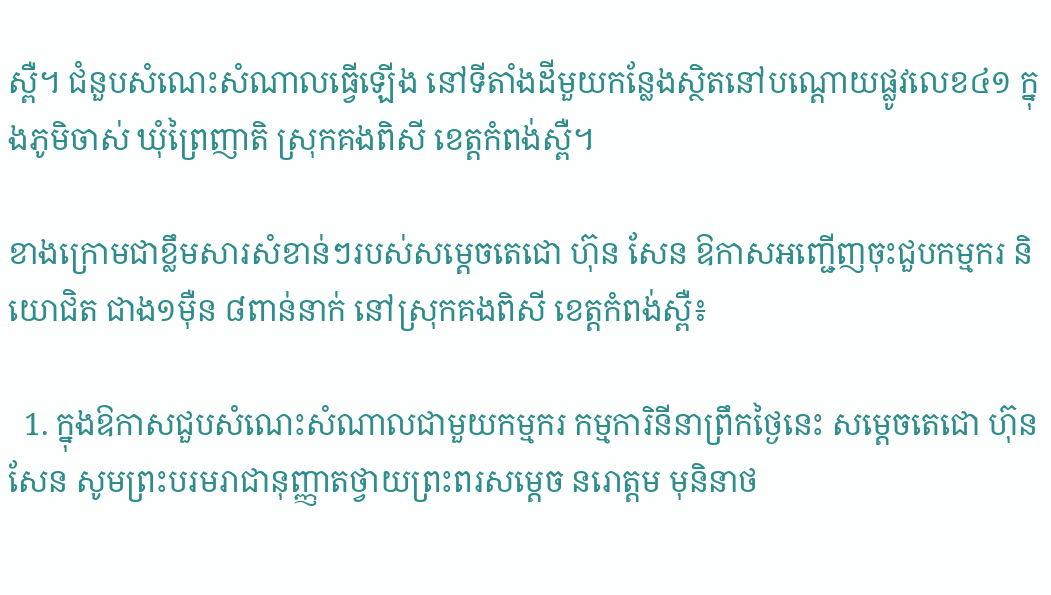ស្ពឺ។ ជំនួបសំណេះសំណាលធ្វើឡើង នៅទីតាំងដីមួយកន្លែងស្ថិតនៅបណ្តោយផ្លូវលេខ៤១ ក្នុងភូមិចាស់ ឃុំព្រៃញាតិ ស្រុកគងពិសី ខេត្តកំពង់ស្ពឺ។

ខាងក្រោមជាខ្លឹមសារសំខាន់ៗរបស់សម្តេចតេជោ ហ៊ុន សែន ឱកាសអញ្ជើញចុះជួបកម្មករ និយោជិត ជាង១ម៉ឺន ៨ពាន់នាក់ នៅស្រុកគងពិសី ខេត្តកំពង់ស្ពឺ៖

  1. ក្នុងឱកាសជួបសំណេះសំណាលជាមួយកម្មករ កម្មការិនីនាព្រឹកថ្ងៃនេះ សម្តេចតេជោ ហ៊ុន សែន សូមព្រះបរមរាជានុញ្ញាតថ្វាយព្រះពរសម្តេច នរោត្តម មុនិនាថ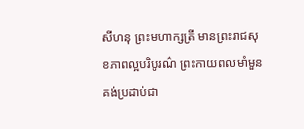សីហនុ ព្រះមហាក្សត្រី មានព្រះរាជសុខភាពល្អបរិបូរណ៌ ព្រះកាយពលមាំមួនគង់ប្រដាប់ជា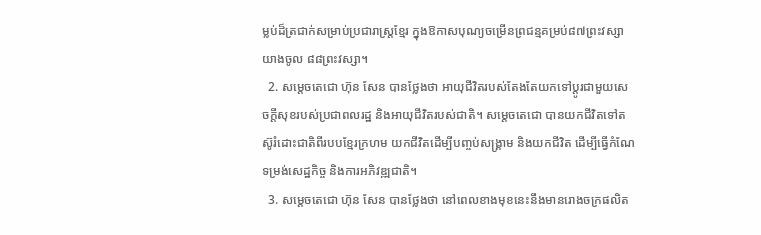ម្លប់ដ៏ត្រជាក់សម្រាប់ប្រជារាស្ត្រខ្មែរ ក្នុងឱកាសបុណ្យចម្រើនព្រជន្មគម្រប់៨៧ព្រះវស្សា យាងចូល ៨៨ព្រះវស្សា។
  2. សម្តេចតេជោ ហ៊ុន សែន បានថ្លែងថា អាយុជីវិតរបស់តែងតែយកទៅប្តូរជាមួយសេចក្តីសុខរបស់ប្រជាពលរដ្ឋ និងអាយុជីវិតរបស់ជាតិ។ សម្តេចតេជោ បានយកជីវិតទៅតស៊ូរំដោះជាតិពីរបបខ្មែរក្រហម យកជីវិតដើម្បីបញ្ចប់សង្គ្រាម និងយកជីវិត ដើម្បីធ្វើកំណែទម្រង់សេដ្ឋកិច្ច និងការអភិវឌ្ឍជាតិ។
  3. សម្តេចតេជោ ហ៊ុន សែន បានថ្លែងថា នៅពេលខាងមុខនេះនឹងមានរោងចក្រផលិត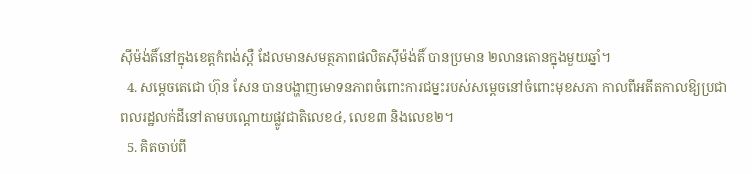ស៊ីម៉ង់តិ៍នៅក្នុងខេត្តកំពង់ស្ពឺ ដែលមានសមត្ថភាពផលិតស៊ីម៉ង់តិ៍ បានប្រមាន ២លានតោនក្នុងមួយឆ្នាំ។
  4. សម្តេចតេជោ ហ៊ុន សែន បានបង្ហាញមោទនភាពចំពោះការជម្នះរបស់សម្តេចនៅចំពោះមុខសភា កាលពីអតីតកាលឱ្យប្រជាពលរដ្ឋលក់ដីនៅតាមបណ្តោយផ្លូវជាតិលេខ៤, លេខ៣ និងលេខ២។
  5. គិតចាប់ពី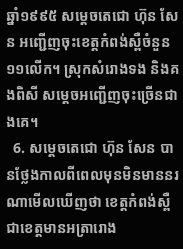ឆ្នាំ១៩៩៥ សម្តេចតេជោ ហ៊ុន សែន អញ្ជើញចុះខេត្តកំពង់ស្ពឺចំនួន១១លើក។ ស្រុកសំរោងទង និងគងពិសី សម្តេចអញ្ជើញចុះច្រើនជាងគេ។
  6. សម្តេចតេជោ ហ៊ុន សែន បានថ្លែងកាលពីពេលមុនមិនមាននរណាមើលឃើញថា ខេត្តកំពង់ស្ពឺ ជាខេត្តមានអត្រារោង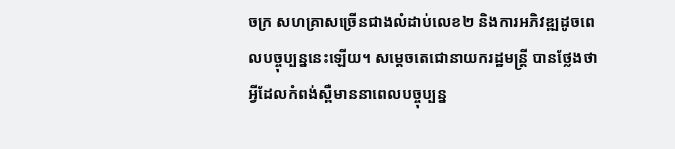ចក្រ សហគ្រាសច្រើនជាងលំដាប់លេខ២ និងការអភិវឌ្ឍដូចពេលបច្ចុប្បន្ននេះឡើយ។ សម្តេចតេជោនាយករដ្ឋមន្ត្រី បានថ្លែងថា អ្វីដែលកំពង់ស្ពឺមាននាពេលបច្ចុប្បន្ន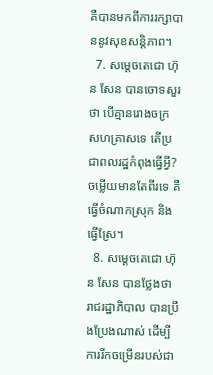គឺបានមកពីការរក្សាបាននូវសុខសន្តិភាព។
  7. សម្តេចតេជោ ហ៊ុន សែន បានចោទសួរថា បើគ្មានរោងចក្រ សហគ្រាសទេ តើប្រជាពលរដ្ឋកំពុងធ្វើអ្វី? ចម្លើយមានតែពីរទេ គឺធ្វើចំណាកស្រុក និងធ្វើស្រែ។
  8. សម្តេចតេជោ ហ៊ុន សែន បានថ្លែងថា រាជរដ្ឋាភិបាល បានប្រឹងប្រែងណាស់ ដើម្បីការរីកចម្រើនរបស់ជា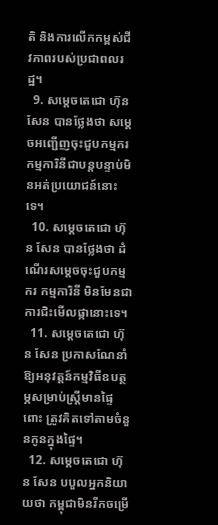តិ និងការលើកកម្ពស់ជីវភាពរបស់ប្រជាពលរដ្ឋ។
  9. សម្តេចតេជោ ហ៊ុន សែន បានថ្លែងថា សម្តេចអញ្ជើញចុះជួបកម្មករ កម្មការិនីជាបន្តបន្ទាប់មិនអត់ប្រយោជន៍នោះទេ។
  10. សម្តេចតេជោ ហ៊ុន សែន បានថ្លែងថា ដំណើរសម្តេចចុះជួបកម្មករ កម្មការិនី មិនមែនជាការជិះមើលផ្កានោះទេ។
  11. សម្តេចតេជោ ហ៊ុន សែន ប្រកាសណែនាំឱ្យអនុវត្តន៍កម្មវិធីឧបត្ថម្ភសម្រាប់ស្ត្រីមានផ្ទៃពោះ ត្រូវគិតទៅតាមចំនួនកូនក្នុងផ្ទៃ។
  12. សម្តេចតេជោ ហ៊ុន សែន បបួលអ្នកនិយាយថា កម្ពុជាមិនរីកចម្រើ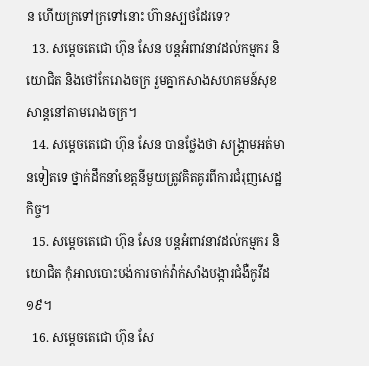ន ហើយក្រទៅក្រទៅនោះ ហ៊ានស្បថដែរទេ?
  13. សម្តេចតេជោ ហ៊ុន សែន បន្តអំពាវនាវដល់កម្មករ និយោជិត និងថៅកែរោងចក្រ រួមគ្នាកសាងសហគមន៍សុខសាន្តនៅតាមរោងចក្រ។
  14. សម្តេចតេជោ ហ៊ុន សែន បានថ្លែងថា សង្គ្រាមអត់មានទៀតទេ ថ្នាក់ដឹកនាំខេត្តនីមួយត្រូវគិតគូរពីការជំរុញសេដ្ឋកិច្ច។
  15. សម្តេចតេជោ ហ៊ុន សែន បន្តអំពាវនាវដល់កម្មករ និយោជិត កុំអាលបោះបង់ការចាក់វ៉ាក់សាំងបង្ការជំងឺកូវីដ១៩។
  16. សម្តេចតេជោ ហ៊ុន សែ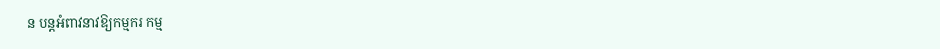ន បន្តអំពាវនាវឱ្យកម្មករ កម្ម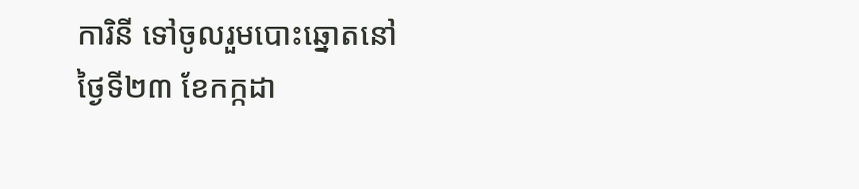ការិនី ទៅចូលរួមបោះឆ្នោតនៅថ្ងៃទី២៣ ខែកក្កដា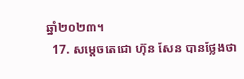ឆ្នាំ២០២៣។
  17. សម្តេចតេជោ ហ៊ុន សែន បានថ្លែងថា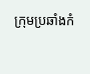ក្រុមប្រឆាំងកំ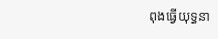ពុងធ្វើយុទ្ធនា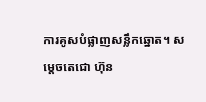ការគូសបំផ្លាញសន្លឹកឆ្នោត។ សម្តេចតេជោ ហ៊ុន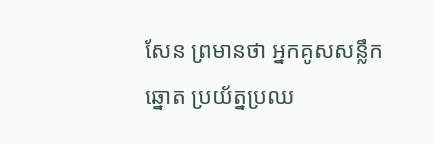សែន ព្រមានថា អ្នកគូសសន្លឹកឆ្នោត ប្រយ័ត្នប្រឈ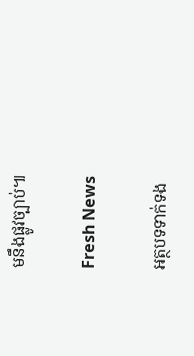មនឹងផ្លូវច្បាប់៕

Fresh News

អត្ថបទទាក់ទង